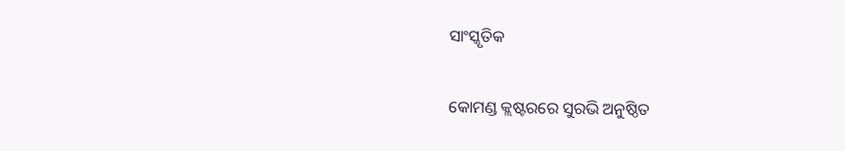ସାଂସ୍କୃତିକ

କୋମଣ୍ଡ କ୍ଲଷ୍ଟରରେ ସୁରଭି ଅନୁଷ୍ଠିତ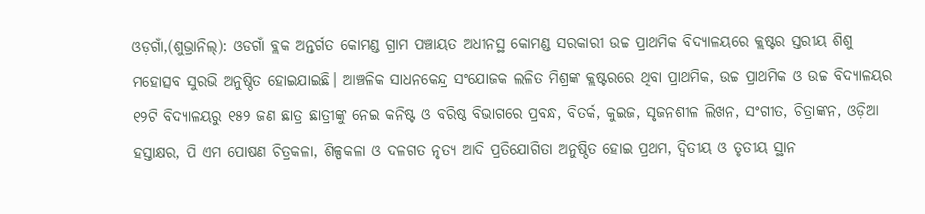ଓଡ଼ଗାଁ,(ଶୁଭ୍ରାନିଲ୍‌): ଓଡଗାଁ ବ୍ଲକ ଅନ୍ତର୍ଗତ କୋମଣ୍ଡ ଗ୍ରାମ ପଞ୍ଚାୟତ ଅଧୀନସ୍ଥ କୋମଣ୍ଡ ସରକାରୀ ଉଚ୍ଚ ପ୍ରାଥମିକ ବିଦ୍ୟାଳୟରେ କ୍ଲଷ୍ଟର ସ୍ତରୀୟ ଶିଶୁ ମହୋତ୍ସବ ସୁରଭି ଅନୁଷ୍ଠିତ ହୋଇଯାଇଛି। ଆଞ୍ଚଳିକ ସାଧନକେନ୍ଦ୍ର ସଂଯୋଜକ ଲଳିତ ମିଶ୍ରଙ୍କ କ୍ଲଷ୍ଟରରେ ଥିବା ପ୍ରାଥମିକ, ଉଚ୍ଚ ପ୍ରାଥମିକ ଓ ଉଚ୍ଚ ବିଦ୍ୟାଳୟର ୧୨ଟି ବିଦ୍ୟାଳୟରୁ ୧୫୨ ଜଣ ଛାତ୍ର ଛାତ୍ରୀଙ୍କୁ ନେଇ କନିଷ୍ଟ ଓ ବରିଷ୍ଠ ବିଭାଗରେ ପ୍ରବନ୍ଧ, ବିତର୍କ, କୁଇଜ, ସୃଜନଶୀଳ ଲିଖନ, ସଂଗୀତ, ଚିତ୍ରାଙ୍କନ, ଓଡ଼ିଆ ହସ୍ତାକ୍ଷର, ପି ଏମ ପୋଷଣ ଚିତ୍ରକଳା, ଶିଳ୍ପକଳା ଓ ଦଳଗତ ନୃତ୍ୟ ଆଦି ପ୍ରତିଯୋଗିତା ଅନୁଷ୍ଠିତ ହୋଇ ପ୍ରଥମ, ଦ୍ଵିତୀୟ ଓ ତୃତୀୟ ସ୍ଥାନ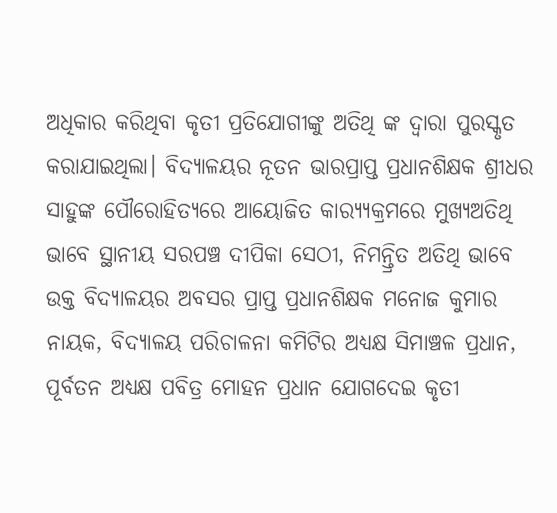ଅଧିକାର କରିଥିବା କୃତୀ ପ୍ରତିଯୋଗୀଙ୍କୁ ଅତିଥି ଙ୍କ ଦ୍ୱାରା ପୁରସ୍କୃତ କରାଯାଇଥିଲା। ବିଦ୍ୟାଳୟର ନୂତନ ଭାରପ୍ରାପ୍ତ ପ୍ରଧାନଶିକ୍ଷକ ଶ୍ରୀଧର ସାହୁଙ୍କ ପୌରୋହିତ୍ୟରେ ଆୟୋଜିତ କାର‌୍ୟ୍ୟକ୍ରମରେ ମୁଖ୍ୟଅତିଥି ଭାବେ ସ୍ଥାନୀୟ ସରପଞ୍ଚ ଦୀପିକା ସେଠୀ, ନିମନ୍ତ୍ରିତ ଅତିଥି ଭାବେ ଉକ୍ତ ବିଦ୍ୟାଳୟର ଅବସର ପ୍ରାପ୍ତ ପ୍ରଧାନଶିକ୍ଷକ ମନୋଜ କୁମାର ନାୟକ, ବିଦ୍ୟାଳୟ ପରିଚାଳନା କମିଟିର ଅଧ୍ୟକ୍ଷ ସିମାଞ୍ଚଳ ପ୍ରଧାନ, ପୂର୍ବତନ ଅଧ୍ୟକ୍ଷ ପବିତ୍ର ମୋହନ ପ୍ରଧାନ ଯୋଗଦେଇ କୃତୀ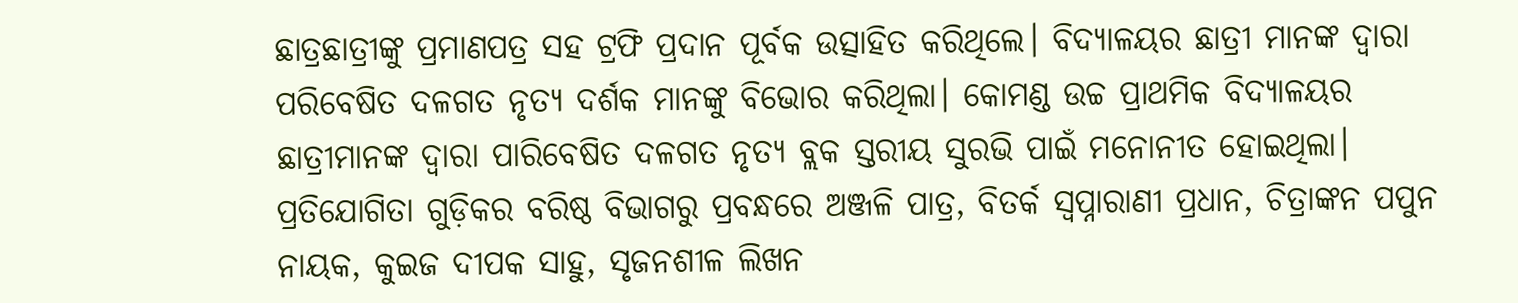ଛାତ୍ରଛାତ୍ରୀଙ୍କୁ ପ୍ରମାଣପତ୍ର ସହ ଟ୍ରଫି ପ୍ରଦାନ ପୂର୍ବକ ଉତ୍ସାହିତ କରିଥିଲେ। ବିଦ୍ୟାଳୟର ଛାତ୍ରୀ ମାନଙ୍କ ଦ୍ୱାରା ପରିବେଷିତ ଦଳଗତ ନୃତ୍ୟ ଦର୍ଶକ ମାନଙ୍କୁ ବିଭୋର କରିଥିଲା। କୋମଣ୍ଡ ଉଚ୍ଚ ପ୍ରାଥମିକ ବିଦ୍ୟାଳୟର ଛାତ୍ରୀମାନଙ୍କ ଦ୍ୱାରା ପାରିବେଷିତ ଦଳଗତ ନୃତ୍ୟ ବ୍ଲକ ସ୍ତରୀୟ ସୁରଭି ପାଇଁ ମନୋନୀତ ହୋଇଥିଲା। ପ୍ରତିଯୋଗିତା ଗୁଡ଼ିକର ବରିଷ୍ଠ ବିଭାଗରୁ ପ୍ରବନ୍ଧରେ ଅଞ୍ଜଳି ପାତ୍ର, ବିତର୍କ ସ୍ୱପ୍ନାରାଣୀ ପ୍ରଧାନ, ଚିତ୍ରାଙ୍କନ ପପୁନ ନାୟକ, କୁଇଜ ଦୀପକ ସାହୁ, ସୃଜନଶୀଳ ଲିଖନ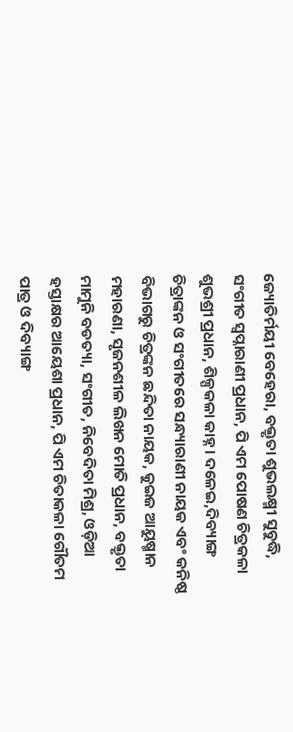ଜ୍ୟୋତିର୍ମୟୀ ବେହେରା, ବକ୍ତୃତା ଶୁଭଲକ୍ଷ୍ମୀ ସୁବୁଦ୍ଧି, ସଂଗୀତ ସ୍ବପ୍ନାରାଣୀ ପ୍ରଧାନ, ପି ଏମ ପୋଷଣ ଚିତ୍ରକଳା ଶୁଭଶ୍ରୀ ପ୍ରଧାନ, ଶିଳ୍ପକଳା କାହ୍ନ। ଦଳେଇ,ଦିବ୍ୟାଙ୍ଗ ଚିତ୍ରାଙ୍କନ ଓ ସଂଗୀତରେ ସନ୍ଧ୍ୟାରାଣୀ ନାୟକ ଏବଂ କନିଷ୍ଠ ବିଭାଗରୁ ଚିତ୍ରଙ୍କନ ଛନ୍ଦିତା ନାୟକ, କୁଇଜ ଆୟୁଷ୍ମାନ ମହାରଣା, ସୃଜନଶୀଳ ଲିଖନ ମୋତି ପ୍ରଧାନ, ବକ୍ତୃତା ମାମୁନି ବଡତ୍ୟା, ସଂଗୀତ, ନିବେଦିତା ମିଶ୍ର, ଓଡ଼ିଆ ହସ୍ତାକ୍ଷର ଆୟେଶା ପ୍ରଧାନ, ପି ଏମ ଚିତାକଳା ଗୌତମ ପାତ୍ର ଓ ଦିବ୍ୟାଙ୍ଗ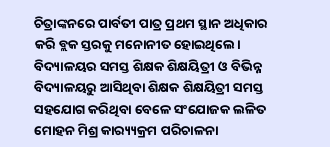ଚିତ୍ରାଙ୍କନରେ ପାର୍ବତୀ ପାତ୍ର ପ୍ରଥମ ସ୍ଥାନ ଅଧିକାର କରି ବ୍ଲକ ସ୍ତରକୁ ମନୋନୀତ ହୋଇଥିଲେ। ବିଦ୍ୟାଳୟର ସମସ୍ତ ଶିକ୍ଷକ ଶିକ୍ଷୟିତ୍ରୀ ଓ ବିଭିନ୍ନ ବିଦ୍ୟାଳୟରୁ ଆସିଥିବା ଶିକ୍ଷକ ଶିକ୍ଷୟିତ୍ରୀ ସମସ୍ତ ସହଯୋଗ କରିଥିବା ବେଳେ ସଂଯୋଜକ ଲଳିତ ମୋହନ ମିଶ୍ର କାର‌୍ୟ୍ୟକ୍ରମ ପରିଚାଳନା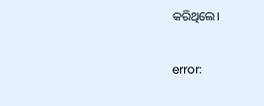କରିଥିଲେ।

error: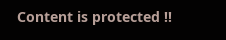Content is protected !!